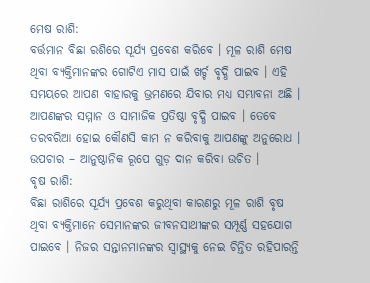ମେଷ ରାଶି:
ବର୍ତ୍ତମାନ ବିଛା ରଶିରେ ସୂର୍ଯ୍ୟ ପ୍ରବେଶ କରିବେ । ମୂଳ ରାଶି ମେଷ ଥିବା ବ୍ୟକ୍ତିମାନଙ୍କର ଗୋଟିଏ ମାସ ପାଇଁ ଖର୍ଚ୍ଚ ବୃଦ୍ଧି ପାଇବ । ଏହି ସମୟରେ ଆପଣ ବାହାରକୁ ଭ୍ରମଣରେ ଯିବାର ମଧ୍ୟ ସମ୍ଭାବନା ଅଛି । ଆପଣଙ୍କର ସମ୍ମାନ ଓ ସାମାଜିକ ପ୍ରତିଷ୍ଠା ବୃଦ୍ଧି ପାଇବ । ତେବେ ତରବରିଆ ହୋଇ କୌଣସି କାମ ନ କରିବାକୁ ଆପଣଙ୍କୁ ଅନୁରୋଧ ।
ଉପଚାର – ଆନୁଷ୍ଠାନିକ ରୂପେ ଗୁଡ଼ ଦାନ କରିବା ଉଚିତ ।
ବୃଷ ରାଶି:
ବିଛା ରାଶିରେ ସୂର୍ଯ୍ୟ ପ୍ରବେଶ କରୁଥିବା କାରଣରୁ ମୂଳ ରାଶି ବୃଷ ଥିବା ବ୍ୟକ୍ତିମାନେ ସେମାନଙ୍କର ଜୀବନସାଥୀଙ୍କର ସମ୍ପୂର୍ଣ୍ଣ ସହଯୋଗ ପାଇବେ । ନିଜର ସନ୍ତାନମାନଙ୍କର ସ୍ଵାସ୍ଥ୍ୟକୁ ନେଇ ଚିନ୍ତିତ ରହିପାରନ୍ତି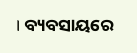। ବ୍ୟବସାୟରେ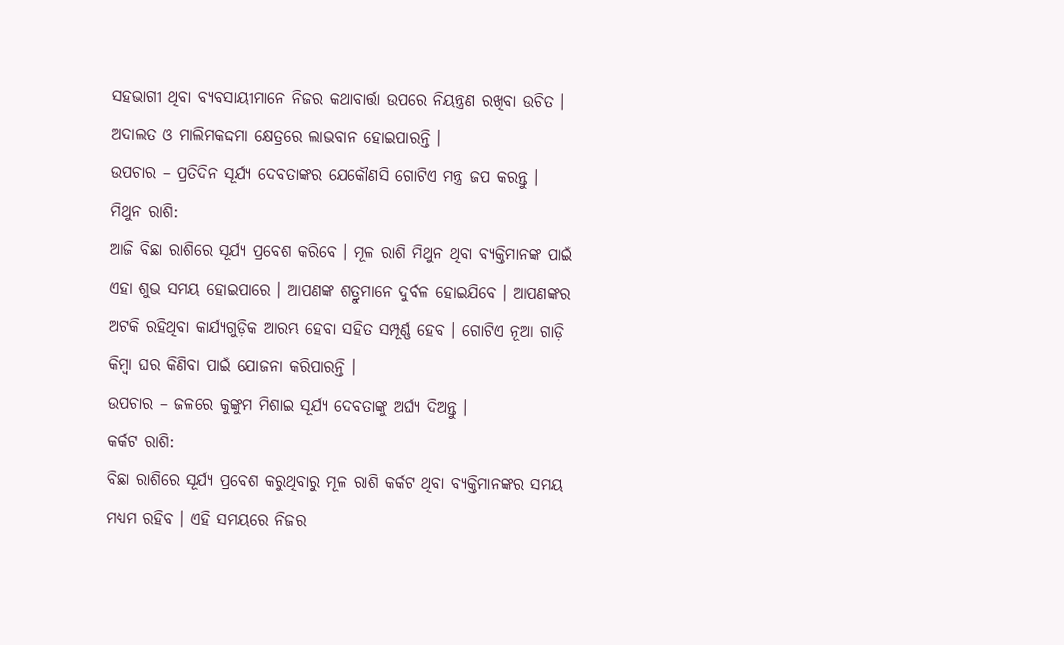ସହଭାଗୀ ଥିବା ବ୍ୟବସାୟୀମାନେ ନିଜର କଥାବାର୍ତ୍ତା ଉପରେ ନିୟନ୍ତ୍ରଣ ରଖିବା ଉଚିତ । ଅଦାଲତ ଓ ମାଲିମକଦ୍ଦମା କ୍ଷେତ୍ରରେ ଲାଭବାନ ହୋଇପାରନ୍ତି ।
ଉପଚାର – ପ୍ରତିଦିନ ସୂର୍ଯ୍ୟ ଦେବତାଙ୍କର ଯେକୌଣସି ଗୋଟିଏ ମନ୍ତ୍ର ଜପ କରନ୍ତୁ ।
ମିଥୁନ ରାଶି:
ଆଜି ବିଛା ରାଶିରେ ସୂର୍ଯ୍ୟ ପ୍ରବେଶ କରିବେ । ମୂଳ ରାଶି ମିଥୁନ ଥିବା ବ୍ୟକ୍ତିମାନଙ୍କ ପାଇଁ ଏହା ଶୁଭ ସମୟ ହୋଇପାରେ । ଆପଣଙ୍କ ଶତ୍ରୁମାନେ ଦୁର୍ବଳ ହୋଇଯିବେ । ଆପଣଙ୍କର ଅଟକି ରହିଥିବା କାର୍ଯ୍ୟଗୁଡ଼ିକ ଆରମ୍ଭ ହେବା ସହିତ ସମ୍ପୂର୍ଣ୍ଣ ହେବ । ଗୋଟିଏ ନୂଆ ଗାଡ଼ି କିମ୍ବା ଘର କିଣିବା ପାଇଁ ଯୋଜନା କରିପାରନ୍ତି ।
ଉପଚାର – ଜଳରେ କୁଙ୍କୁମ ମିଶାଇ ସୂର୍ଯ୍ୟ ଦେବତାଙ୍କୁ ଅର୍ଘ୍ୟ ଦିଅନ୍ତୁ ।
କର୍କଟ ରାଶି:
ବିଛା ରାଶିରେ ସୂର୍ଯ୍ୟ ପ୍ରବେଶ କରୁଥିବାରୁ ମୂଳ ରାଶି କର୍କଟ ଥିବା ବ୍ୟକ୍ତିମାନଙ୍କର ସମୟ ମଧ୍ୟମ ରହିବ । ଏହି ସମୟରେ ନିଜର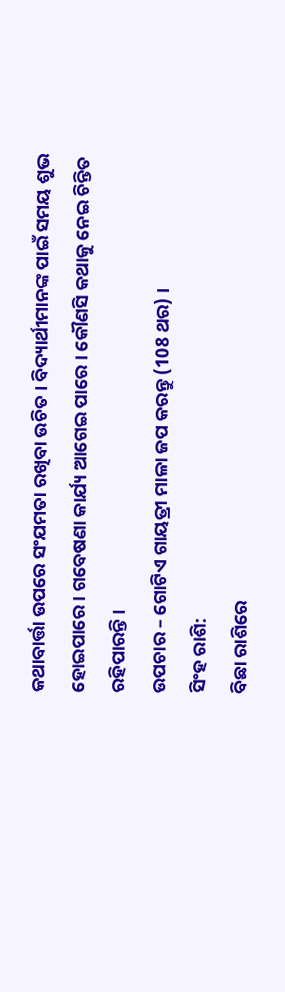କଥାବାର୍ତ୍ତା ଉପରେ ସଂଯମତା ରଖିବା ଉଚିତ । ବିଦ୍ୟାର୍ଥୀମାନଙ୍କ ପାଇଁ ସମୟ ଶୁଭ ହୋଇପାରେ । ଗବେଷଣା କାର୍ଯ୍ୟ ଆଗେଇ ପାରେ । କୌଣସି କଥାକୁ ନେଇ ଚିନ୍ତିତ ରହିପାରନ୍ତି ।
ଉପଚାର – ଗୋଟିଏ ଗାୟତ୍ରୀ ମାଳା ଜପ କରନ୍ତୁ (108 ଥର) ।
ସିଂହ ରାଶି:
ବିଛା ରାଶିରେ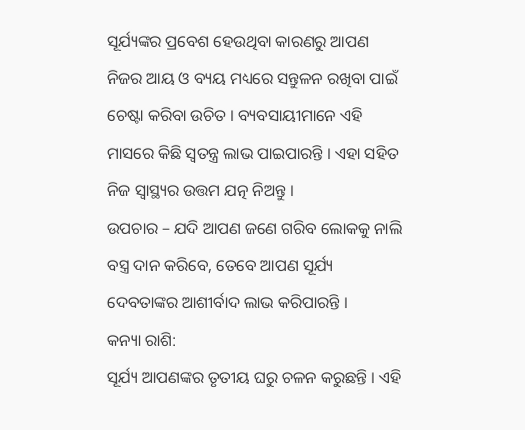ସୂର୍ଯ୍ୟଙ୍କର ପ୍ରବେଶ ହେଉଥିବା କାରଣରୁ ଆପଣ ନିଜର ଆୟ ଓ ବ୍ୟୟ ମଧ୍ୟରେ ସନ୍ତୁଳନ ରଖିବା ପାଇଁ ଚେଷ୍ଟା କରିବା ଉଚିତ । ବ୍ୟବସାୟୀମାନେ ଏହି ମାସରେ କିଛି ସ୍ଵତନ୍ତ୍ର ଲାଭ ପାଇପାରନ୍ତି । ଏହା ସହିତ ନିଜ ସ୍ଵାସ୍ଥ୍ୟର ଉତ୍ତମ ଯତ୍ନ ନିଅନ୍ତୁ ।
ଉପଚାର – ଯଦି ଆପଣ ଜଣେ ଗରିବ ଲୋକକୁ ନାଲି ବସ୍ତ୍ର ଦାନ କରିବେ, ତେବେ ଆପଣ ସୂର୍ଯ୍ୟ ଦେବତାଙ୍କର ଆଶୀର୍ବାଦ ଲାଭ କରିପାରନ୍ତି ।
କନ୍ୟା ରାଶି:
ସୂର୍ଯ୍ୟ ଆପଣଙ୍କର ତୃତୀୟ ଘରୁ ଚଳନ କରୁଛନ୍ତି । ଏହି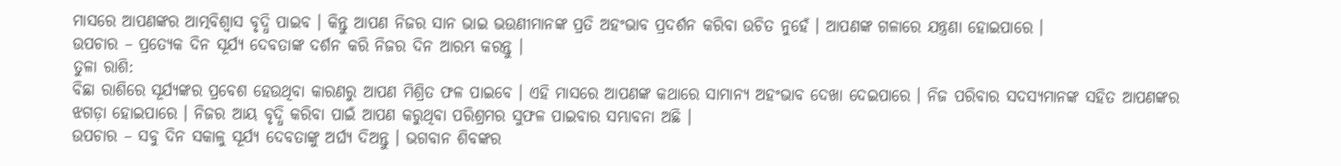ମାସରେ ଆପଣଙ୍କର ଆତ୍ମବିଶ୍ଵାସ ବୃଦ୍ଧି ପାଇବ । କିନ୍ତୁ ଆପଣ ନିଜର ସାନ ଭାଇ ଭଉଣୀମାନଙ୍କ ପ୍ରତି ଅହଂଭାବ ପ୍ରଦର୍ଶନ କରିବା ଉଚିତ ନୁହେଁ । ଆପଣଙ୍କ ଗଳାରେ ଯନ୍ତ୍ରଣା ହୋଇପାରେ ।
ଉପଚାର – ପ୍ରତ୍ୟେକ ଦିନ ସୂର୍ଯ୍ୟ ଦେବତାଙ୍କ ଦର୍ଶନ କରି ନିଜର ଦିନ ଆରମ୍ଭ କରନ୍ତୁ ।
ତୁଳା ରାଶି:
ବିଛା ରାଶିରେ ସୂର୍ଯ୍ୟଙ୍କର ପ୍ରବେଶ ହେଉଥିବା କାରଣରୁ ଆପଣ ମିଶ୍ରିତ ଫଳ ପାଇବେ । ଏହି ମାସରେ ଆପଣଙ୍କ କଥାରେ ସାମାନ୍ୟ ଅହଂଭାବ ଦେଖା ଦେଇପାରେ । ନିଜ ପରିବାର ସଦସ୍ୟମାନଙ୍କ ସହିତ ଆପଣଙ୍କର ଝଗଡ଼ା ହୋଇପାରେ । ନିଜର ଆୟ ବୃଦ୍ଧି କରିବା ପାଇଁ ଆପଣ କରୁଥିବା ପରିଶ୍ରମର ସୁଫଳ ପାଇବାର ସମ୍ଭାବନା ଅଛି ।
ଉପଚାର – ସବୁ ଦିନ ସକାଳୁ ସୂର୍ଯ୍ୟ ଦେବତାଙ୍କୁ ଅର୍ଘ୍ୟ ଦିଅନ୍ତୁ । ଭଗବାନ ଶିବଙ୍କର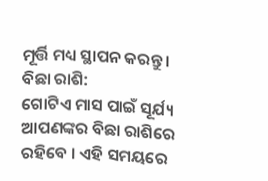ମୂର୍ତ୍ତି ମଧ୍ୟ ସ୍ଥାପନ କରନ୍ତୁ ।
ବିଛା ରାଶି:
ଗୋଟିଏ ମାସ ପାଇଁ ସୂର୍ଯ୍ୟ ଆପଣଙ୍କର ବିଛା ରାଶିରେ ରହିବେ । ଏହି ସମୟରେ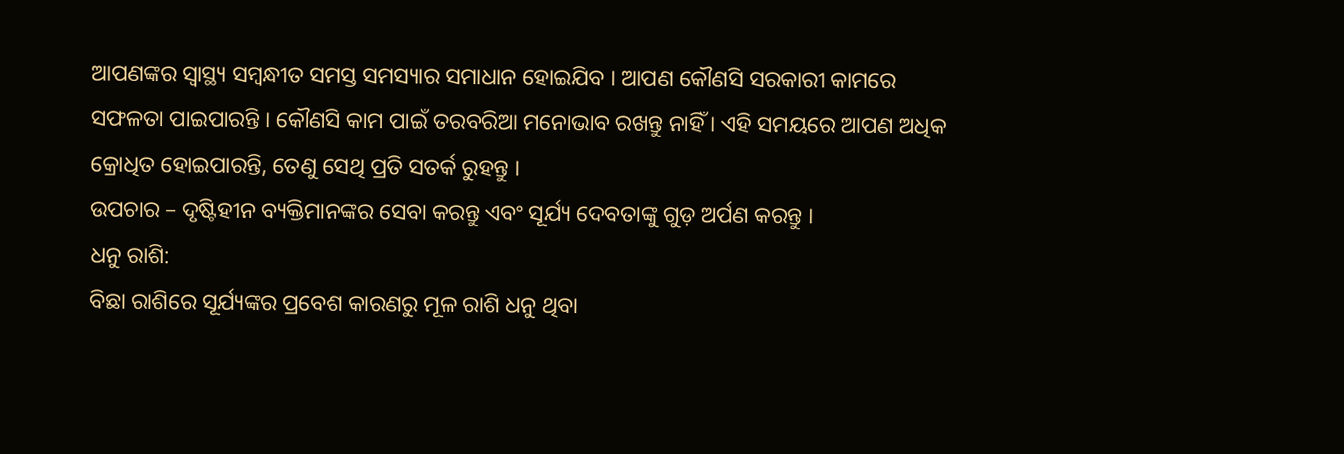ଆପଣଙ୍କର ସ୍ଵାସ୍ଥ୍ୟ ସମ୍ବନ୍ଧୀତ ସମସ୍ତ ସମସ୍ୟାର ସମାଧାନ ହୋଇଯିବ । ଆପଣ କୌଣସି ସରକାରୀ କାମରେ ସଫଳତା ପାଇପାରନ୍ତି । କୌଣସି କାମ ପାଇଁ ତରବରିଆ ମନୋଭାବ ରଖନ୍ତୁ ନାହିଁ । ଏହି ସମୟରେ ଆପଣ ଅଧିକ କ୍ରୋଧିତ ହୋଇପାରନ୍ତି, ତେଣୁ ସେଥି ପ୍ରତି ସତର୍କ ରୁହନ୍ତୁ ।
ଉପଚାର – ଦୃଷ୍ଟିହୀନ ବ୍ୟକ୍ତିମାନଙ୍କର ସେବା କରନ୍ତୁ ଏବଂ ସୂର୍ଯ୍ୟ ଦେବତାଙ୍କୁ ଗୁଡ଼ ଅର୍ପଣ କରନ୍ତୁ ।
ଧନୁ ରାଶି:
ବିଛା ରାଶିରେ ସୂର୍ଯ୍ୟଙ୍କର ପ୍ରବେଶ କାରଣରୁ ମୂଳ ରାଶି ଧନୁ ଥିବା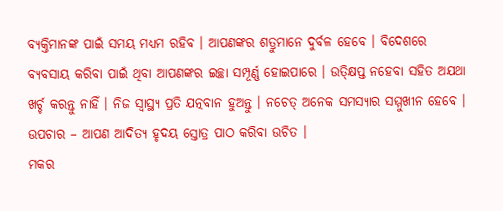ବ୍ୟକ୍ତିମାନଙ୍କ ପାଇଁ ସମୟ ମଧ୍ୟମ ରହିବ । ଆପଣଙ୍କର ଶତ୍ରୁମାନେ ଦୁର୍ବଳ ହେବେ । ବିଦେଶରେ ବ୍ୟବସାୟ କରିବା ପାଇଁ ଥିବା ଆପଣଙ୍କର ଇଚ୍ଛା ସମ୍ପୂର୍ଣ୍ଣ ହୋଇପାରେ । ଉତ୍କ୍ଷିପ୍ତ ନହେବା ସହିତ ଅଯଥା ଖର୍ଚ୍ଚ କରନ୍ତୁ ନାହିଁ । ନିଜ ସ୍ବାସ୍ଥ୍ୟ ପ୍ରତି ଯତ୍ନବାନ ହୁଅନ୍ତୁ । ନଚେତ୍ ଅନେକ ସମସ୍ୟାର ସମ୍ମୁଖୀନ ହେବେ ।
ଉପଚାର – ଆପଣ ଆଦିତ୍ୟ ହୃଦୟ ସ୍ତୋତ୍ର ପାଠ କରିବା ଉଚିତ ।
ମକର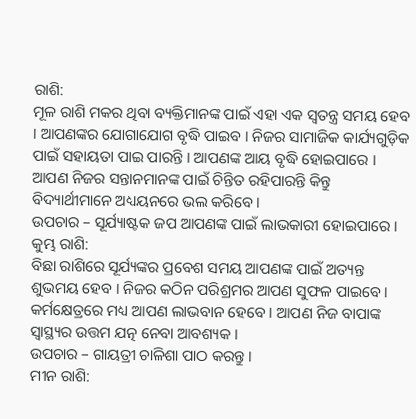ରାଶି:
ମୂଳ ରାଶି ମକର ଥିବା ବ୍ୟକ୍ତିମାନଙ୍କ ପାଇଁ ଏହା ଏକ ସ୍ଵତନ୍ତ୍ର ସମୟ ହେବ । ଆପଣଙ୍କର ଯୋଗାଯୋଗ ବୃଦ୍ଧି ପାଇବ । ନିଜର ସାମାଜିକ କାର୍ଯ୍ୟଗୁଡ଼ିକ ପାଇଁ ସହାୟତା ପାଇ ପାରନ୍ତି । ଆପଣଙ୍କ ଆୟ ବୃଦ୍ଧି ହୋଇପାରେ । ଆପଣ ନିଜର ସନ୍ତାନମାନଙ୍କ ପାଇଁ ଚିନ୍ତିତ ରହିପାରନ୍ତି କିନ୍ତୁ ବିଦ୍ୟାର୍ଥୀମାନେ ଅଧ୍ୟୟନରେ ଭଲ କରିବେ ।
ଉପଚାର – ସୂର୍ଯ୍ୟାଷ୍ଟକ ଜପ ଆପଣଙ୍କ ପାଇଁ ଲାଭକାରୀ ହୋଇପାରେ ।
କୁମ୍ଭ ରାଶି:
ବିଛା ରାଶିରେ ସୂର୍ଯ୍ୟଙ୍କର ପ୍ରବେଶ ସମୟ ଆପଣଙ୍କ ପାଇଁ ଅତ୍ୟନ୍ତ ଶୁଭମୟ ହେବ । ନିଜର କଠିନ ପରିଶ୍ରମର ଆପଣ ସୁଫଳ ପାଇବେ । କର୍ମକ୍ଷେତ୍ରରେ ମଧ୍ୟ ଆପଣ ଲାଭବାନ ହେବେ । ଆପଣ ନିଜ ବାପାଙ୍କ ସ୍ଵାସ୍ଥ୍ୟର ଉତ୍ତମ ଯତ୍ନ ନେବା ଆବଶ୍ୟକ ।
ଉପଚାର – ଗାୟତ୍ରୀ ଚାଳିଶା ପାଠ କରନ୍ତୁ ।
ମୀନ ରାଶି: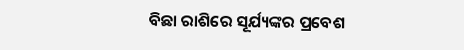ବିଛା ରାଶିରେ ସୂର୍ଯ୍ୟଙ୍କର ପ୍ରବେଶ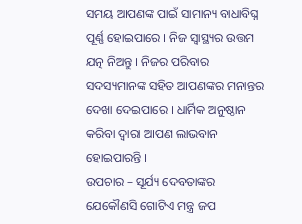ସମୟ ଆପଣଙ୍କ ପାଇଁ ସାମାନ୍ୟ ବାଧାବିଘ୍ନ ପୂର୍ଣ୍ଣ ହୋଇପାରେ । ନିଜ ସ୍ଵାସ୍ଥ୍ୟର ଉତ୍ତମ ଯତ୍ନ ନିଅନ୍ତୁ । ନିଜର ପରିବାର ସଦସ୍ୟମାନଙ୍କ ସହିତ ଆପଣଙ୍କର ମନାନ୍ତର ଦେଖା ଦେଇପାରେ । ଧାର୍ମିକ ଅନୁଷ୍ଠାନ କରିବା ଦ୍ଵାରା ଆପଣ ଲାଭବାନ ହୋଇପାରନ୍ତି ।
ଉପଚାର – ସୂର୍ଯ୍ୟ ଦେବତାଙ୍କର ଯେକୌଣସି ଗୋଟିଏ ମନ୍ତ୍ର ଜପ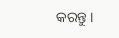କରନ୍ତୁ ।